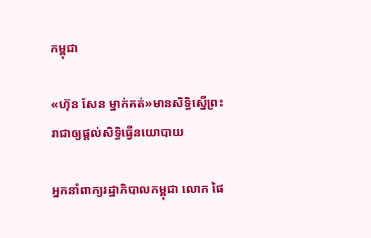កម្ពុជា

«ហ៊ុន សែន ម្នាក់គត់»មានសិទ្ធិស្នើព្រះរាជាឲ្យផ្ដល់សិទ្ធិធ្វើនយោបាយ

អ្នកនាំពាក្យរដ្ឋាភិបាលកម្ពុជា លោក ផៃ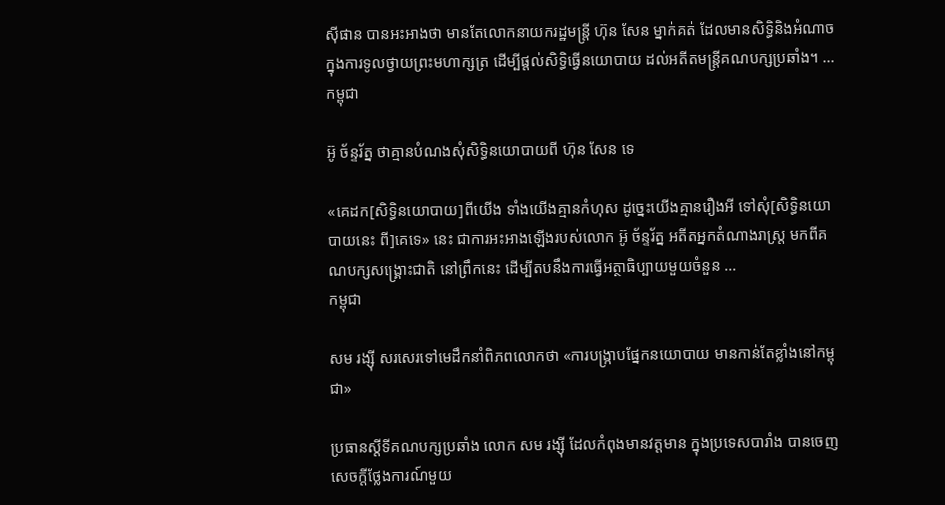ស៊ីផាន បានអះអាងថា មានតែលោកនាយករដ្ឋមន្ត្រី ហ៊ុន សែន ម្នាក់គត់ ដែលមានសិទ្ធិនិងអំណាច ក្នុងការទូលថ្វាយព្រះមហាក្សត្រ ដើម្បីផ្តល់សិទ្ធិធ្វើនយោបាយ ដល់អតីតមន្ត្រីគណបក្សប្រឆាំង។ ...
កម្ពុជា

អ៊ូ ច័ន្ទរ័ត្ន ថាគ្មានបំណងសុំសិទ្ធិនយោបាយពី ហ៊ុន សែន ទេ

«គេដក[សិទ្ធិនយោបាយ]ពីយើង ទាំងយើងគ្មានកំហុស ដូច្នេះយើងគ្មានរឿងអី ទៅសុំ[សិទ្ធិនយោបាយនេះ ពី]គេទេ» នេះ ជាការអះអាងឡើងរបស់លោក អ៊ូ ច័ន្ទរ័ត្ន អតីតអ្នកតំណាងរាស្ត្រ មកពីគណបក្សសង្គ្រោះជាតិ នៅព្រឹកនេះ ដើម្បីតបនឹងការធ្វើអត្ថាធិប្បាយមួយចំនួន ...
កម្ពុជា

សម រង្ស៊ី សរសេរទៅមេដឹកនាំពិភពលោកថា «ការបង្ក្រាបផ្នែកនយោបាយ មានកាន់តែខ្លាំងនៅកម្ពុជា»

ប្រធានស្ដីទីគណបក្សប្រឆាំង លោក សម រង្ស៊ី ដែលកំពុងមានវត្តមាន ក្នុងប្រទេសបារាំង បានចេញសេចក្ដីថ្លែងការណ៍មួយ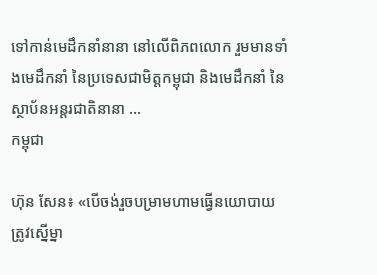ទៅកាន់មេដឹកនាំនានា នៅលើពិភពលោក រួមមានទាំងមេដឹកនាំ នៃប្រទេសជាមិត្តកម្ពុជា និងមេដឹកនាំ នៃស្ថាប័នអន្តរជាតិនានា ...
កម្ពុជា

ហ៊ុន សែន៖ «បើចង់រួចបម្រាមហាមធ្វើនយោបាយ ត្រូវស្នើម្នា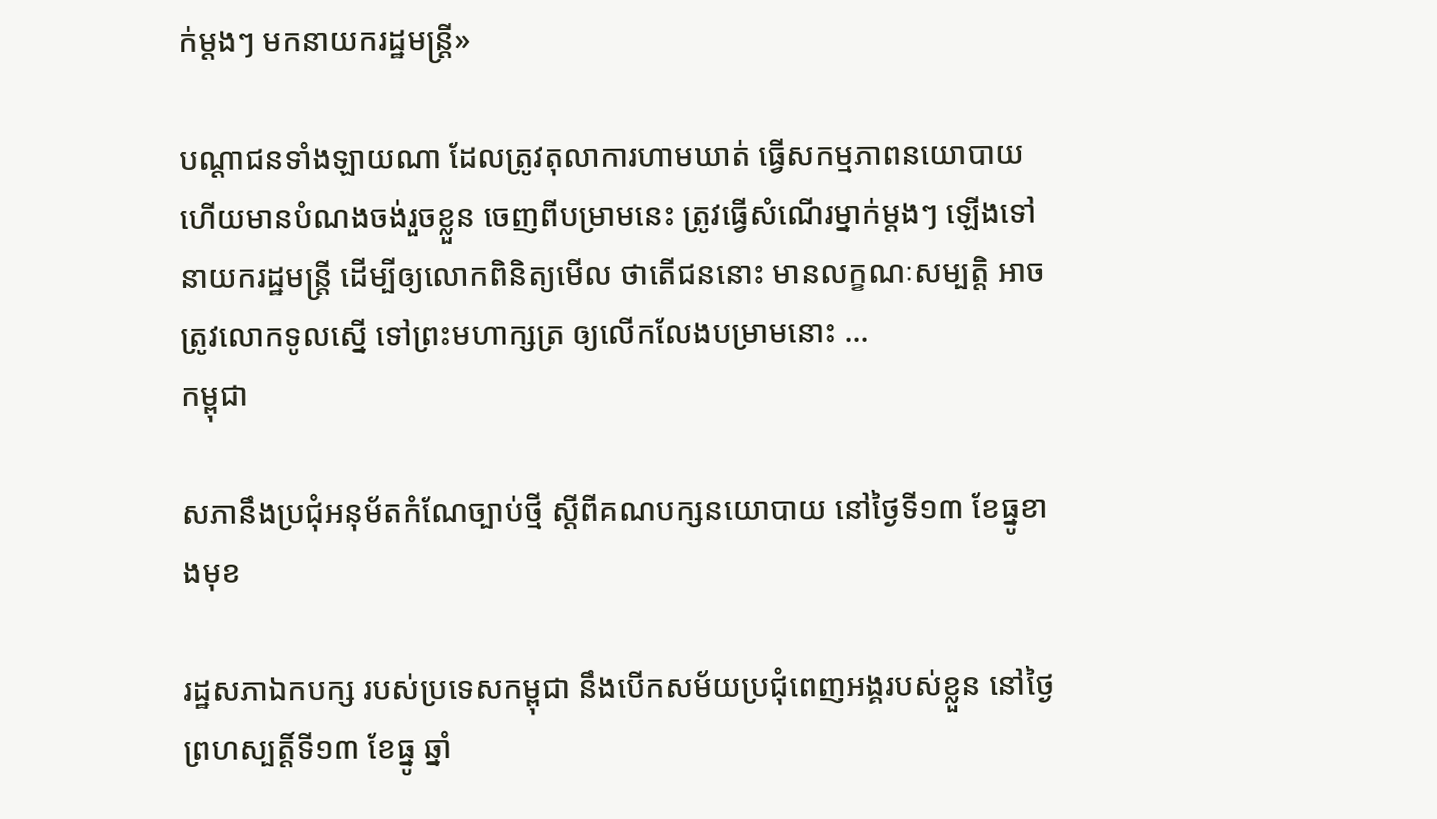ក់ម្ដងៗ មកនាយករដ្ឋមន្ត្រី»

បណ្ដាជនទាំងឡាយណា ដែលត្រូវតុលាការហាមឃាត់ ធ្វើសកម្មភាពនយោបាយ ហើយមានបំណងចង់រួចខ្លួន ចេញពីបម្រាមនេះ ត្រូវធ្វើសំណើរម្នាក់ម្ដងៗ ឡើងទៅនាយករដ្ឋមន្ត្រី ដើម្បីឲ្យលោកពិនិត្យមើល ថាតើជននោះ មានលក្ខណៈសម្បត្តិ អាចត្រូវលោកទូលស្នើ ទៅព្រះមហាក្សត្រ ឲ្យលើកលែងបម្រាមនោះ ...
កម្ពុជា

សភានឹងប្រជុំអនុម័តកំណែច្បាប់ថ្មី ស្ដីពីគណបក្សនយោបាយ នៅថ្ងៃទី១៣ ខែធ្នូខាងមុខ

រដ្ឋសភាឯកបក្ស របស់ប្រទេសកម្ពុជា នឹងបើកសម័យប្រជុំពេញអង្គរបស់ខ្លួន នៅថ្ងៃព្រហស្បត្តិ៍ទី១៣ ខែធ្នូ ឆ្នាំ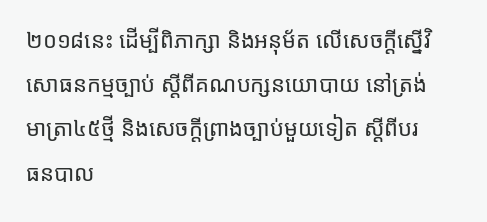២០១៨នេះ ដើម្បីពិភាក្សា និងអនុម័ត លើសេចក្ដីស្នើវិសោធនកម្មច្បាប់ ស្ដីពីគណបក្សនយោបាយ នៅត្រង់មាត្រា៤៥ថ្មី និងសេចក្ដីព្រាងច្បាប់មួយទៀត ស្ដីពីបរធនបាល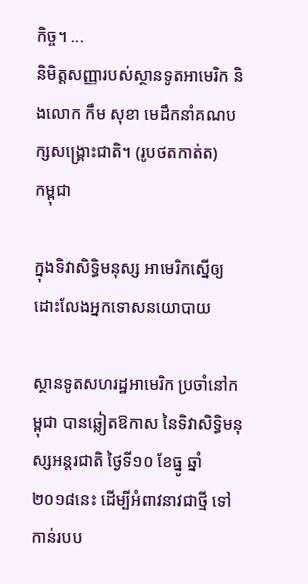កិច្ច។ ...
និមិត្តសញ្ញារបស់ស្ថានទូតអាមេរិក និងលោក កឹម សុខា មេដឹកនាំគណបក្សសង្គ្រោះជាតិ។ (រូបថតកាត់ត)
កម្ពុជា

ក្នុងទិវាសិទ្ធិមនុស្ស អាមេរិកស្នើឲ្យដោះលែងអ្នកទោសនយោបាយ

ស្ថានទូតសហរដ្ឋអាមេរិក ប្រចាំនៅកម្ពុជា បានឆ្លៀតឱកាស នៃទិវាសិទ្ធិមនុស្សអន្តរជាតិ ថ្ងៃទី១០ ខែធ្នូ ឆ្នាំ២០១៨នេះ ដើម្បីអំពាវនាវជាថ្មី ទៅកាន់របប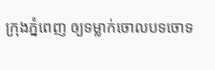ក្រុងភ្នំពេញ ឲ្យទម្លាក់ចោលបទចោទ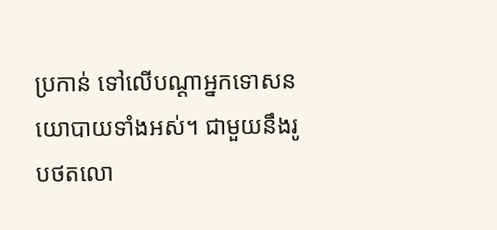ប្រកាន់ ទៅលើបណ្ដាអ្នកទោសនយោបាយទាំងអស់។ ជាមួយនឹងរូបថតលោ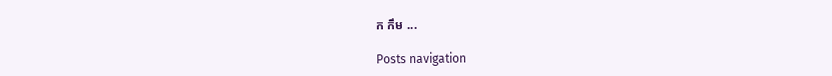ក កឹម ...

Posts navigation